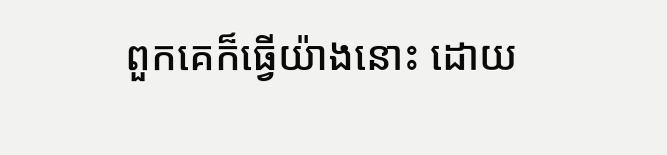ពួកគេក៏ធ្វើយ៉ាងនោះ ដោយ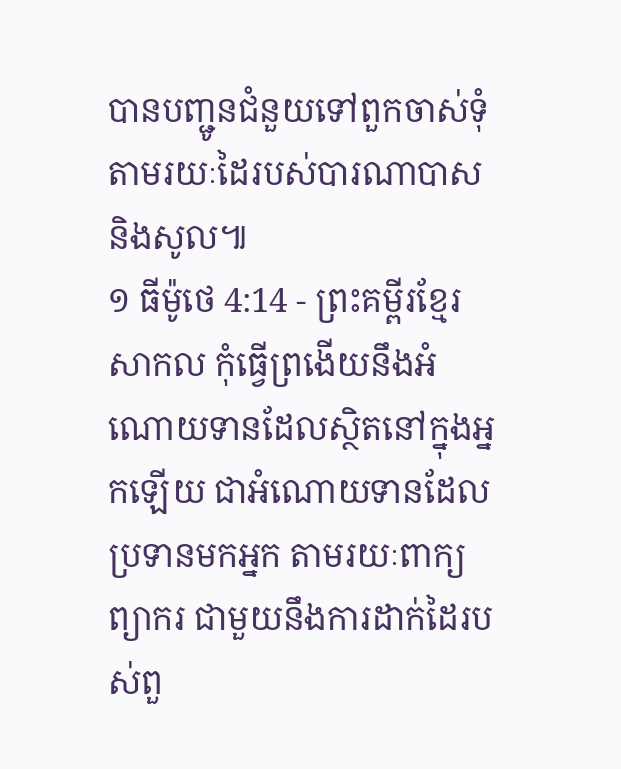បានបញ្ជូនជំនួយទៅពួកចាស់ទុំ តាមរយៈដៃរបស់បារណាបាស និងសូល៕
១ ធីម៉ូថេ 4:14 - ព្រះគម្ពីរខ្មែរសាកល កុំធ្វើព្រងើយនឹងអំណោយទានដែលស្ថិតនៅក្នុងអ្នកឡើយ ជាអំណោយទានដែលប្រទានមកអ្នក តាមរយៈពាក្យព្យាករ ជាមួយនឹងការដាក់ដៃរបស់ពួ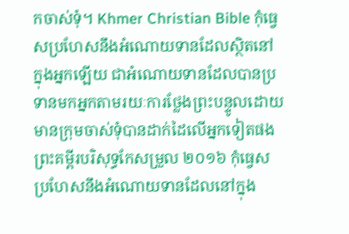កចាស់ទុំ។ Khmer Christian Bible កុំធ្វេសប្រហែសនឹងអំណោយទានដែលស្ថិតនៅក្នុងអ្នកឡើយ ជាអំណោយទានដែលបានប្រទានមកអ្នកតាមរយៈការថ្លែងព្រះបន្ទូលដោយមានក្រុមចាស់ទុំបានដាក់ដៃលើអ្នកទៀតផង ព្រះគម្ពីរបរិសុទ្ធកែសម្រួល ២០១៦ កុំធ្វេសប្រហែសនឹងអំណោយទានដែលនៅក្នុង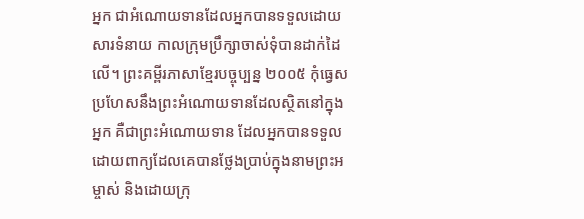អ្នក ជាអំណោយទានដែលអ្នកបានទទួលដោយសារទំនាយ កាលក្រុមប្រឹក្សាចាស់ទុំបានដាក់ដៃលើ។ ព្រះគម្ពីរភាសាខ្មែរបច្ចុប្បន្ន ២០០៥ កុំធ្វេសប្រហែសនឹងព្រះអំណោយទានដែលស្ថិតនៅក្នុងអ្នក គឺជាព្រះអំណោយទាន ដែលអ្នកបានទទួល ដោយពាក្យដែលគេបានថ្លែងប្រាប់ក្នុងនាមព្រះអម្ចាស់ និងដោយក្រុ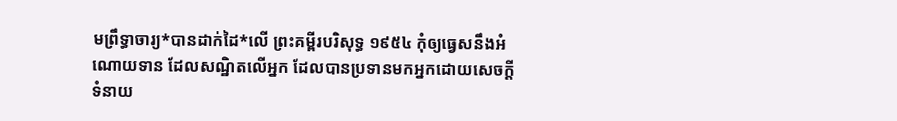មព្រឹទ្ធាចារ្យ*បានដាក់ដៃ*លើ ព្រះគម្ពីរបរិសុទ្ធ ១៩៥៤ កុំឲ្យធ្វេសនឹងអំណោយទាន ដែលសណ្ឋិតលើអ្នក ដែលបានប្រទានមកអ្នកដោយសេចក្ដីទំនាយ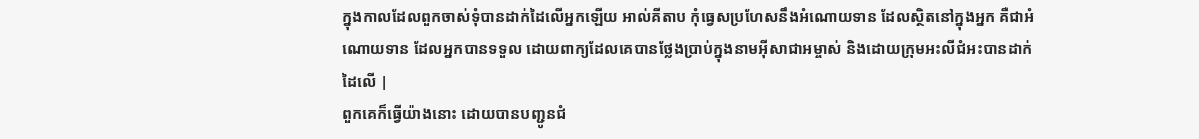ក្នុងកាលដែលពួកចាស់ទុំបានដាក់ដៃលើអ្នកឡើយ អាល់គីតាប កុំធ្វេសប្រហែសនឹងអំណោយទាន ដែលស្ថិតនៅក្នុងអ្នក គឺជាអំណោយទាន ដែលអ្នកបានទទួល ដោយពាក្យដែលគេបានថ្លែងប្រាប់ក្នុងនាមអ៊ីសាជាអម្ចាស់ និងដោយក្រុមអះលីជំអះបានដាក់ដៃលើ |
ពួកគេក៏ធ្វើយ៉ាងនោះ ដោយបានបញ្ជូនជំ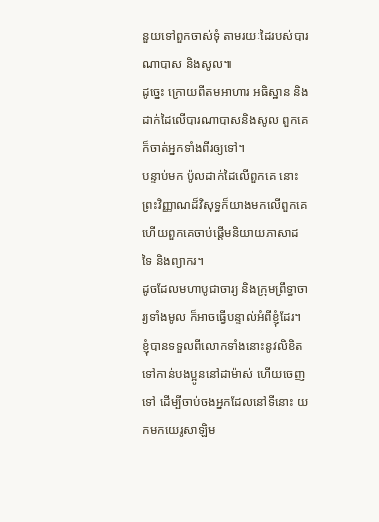នួយទៅពួកចាស់ទុំ តាមរយៈដៃរបស់បារណាបាស និងសូល៕
ដូច្នេះ ក្រោយពីតមអាហារ អធិស្ឋាន និងដាក់ដៃលើបារណាបាសនិងសូល ពួកគេក៏ចាត់អ្នកទាំងពីរឲ្យទៅ។
បន្ទាប់មក ប៉ូលដាក់ដៃលើពួកគេ នោះព្រះវិញ្ញាណដ៏វិសុទ្ធក៏យាងមកលើពួកគេ ហើយពួកគេចាប់ផ្ដើមនិយាយភាសាដទៃ និងព្យាករ។
ដូចដែលមហាបូជាចារ្យ និងក្រុមព្រឹទ្ធាចារ្យទាំងមូល ក៏អាចធ្វើបន្ទាល់អំពីខ្ញុំដែរ។ ខ្ញុំបានទទួលពីលោកទាំងនោះនូវលិខិតទៅកាន់បងប្អូននៅដាម៉ាស់ ហើយចេញទៅ ដើម្បីចាប់ចងអ្នកដែលនៅទីនោះ យកមកយេរូសាឡិម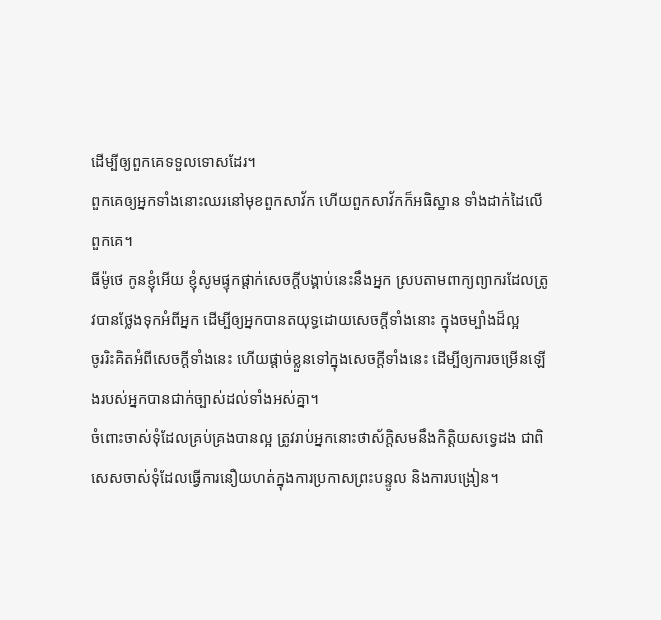ដើម្បីឲ្យពួកគេទទួលទោសដែរ។
ពួកគេឲ្យអ្នកទាំងនោះឈរនៅមុខពួកសាវ័ក ហើយពួកសាវ័កក៏អធិស្ឋាន ទាំងដាក់ដៃលើពួកគេ។
ធីម៉ូថេ កូនខ្ញុំអើយ ខ្ញុំសូមផ្ទុកផ្ដាក់សេចក្ដីបង្គាប់នេះនឹងអ្នក ស្របតាមពាក្យព្យាករដែលត្រូវបានថ្លែងទុកអំពីអ្នក ដើម្បីឲ្យអ្នកបានតយុទ្ធដោយសេចក្ដីទាំងនោះ ក្នុងចម្បាំងដ៏ល្អ
ចូររិះគិតអំពីសេចក្ដីទាំងនេះ ហើយផ្ដាច់ខ្លួនទៅក្នុងសេចក្ដីទាំងនេះ ដើម្បីឲ្យការចម្រើនឡើងរបស់អ្នកបានជាក់ច្បាស់ដល់ទាំងអស់គ្នា។
ចំពោះចាស់ទុំដែលគ្រប់គ្រងបានល្អ ត្រូវរាប់អ្នកនោះថាស័ក្ដិសមនឹងកិត្តិយសទ្វេដង ជាពិសេសចាស់ទុំដែលធ្វើការនឿយហត់ក្នុងការប្រកាសព្រះបន្ទូល និងការបង្រៀន។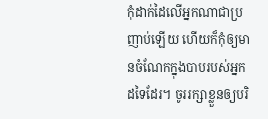កុំដាក់ដៃលើអ្នកណាជាប្រញាប់ឡើយ ហើយក៏កុំឲ្យមានចំណែកក្នុងបាបរបស់អ្នកដទៃដែរ។ ចូររក្សាខ្លួនឲ្យបរិ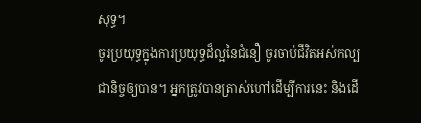សុទ្ធ។
ចូរប្រយុទ្ធក្នុងការប្រយុទ្ធដ៏ល្អនៃជំនឿ ចូរចាប់ជីវិតអស់កល្បជានិច្ចឲ្យបាន។ អ្នកត្រូវបានត្រាស់ហៅដើម្បីការនេះ និងដើ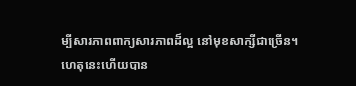ម្បីសារភាពពាក្យសារភាពដ៏ល្អ នៅមុខសាក្សីជាច្រើន។
ហេតុនេះហើយបាន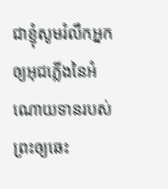ជាខ្ញុំសូមរំលឹកអ្នកឲ្យអុជភ្លើងនៃអំណោយទានរបស់ព្រះឲ្យឆេះ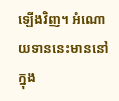ឡើងវិញ។ អំណោយទាននេះមាននៅក្នុង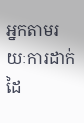អ្នកតាមរយៈការដាក់ដៃ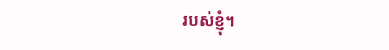របស់ខ្ញុំ។